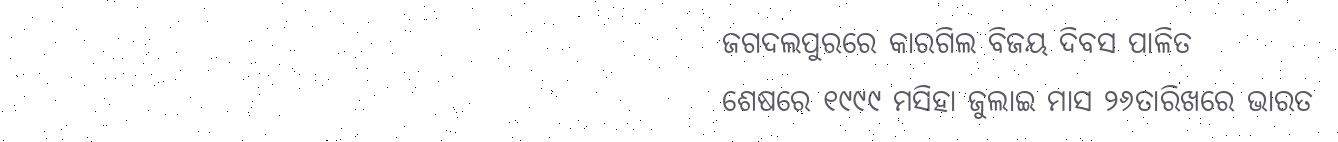ଜଗଦଲପୁରରେ କାରଗିଲ ବିଜୟ ଦିବସ ପାଳିତ
ଶେଷରେ ୧୯୯୯ ମସିହା ଜୁଲାଇ ମାସ ୨୬ତାରିଖରେ ଭାରତ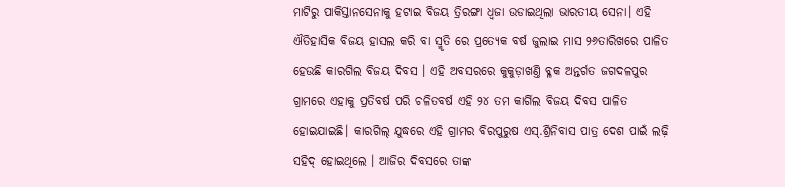ମାଟିରୁ ପାକିସ୍ତାନସେନାକୁ ହଟାଇ ବିଜୟ ତ୍ରିରଙ୍ଗା ଧ୍ଵଜା ଉଡାଇଥିଲା ଭାରତୀୟ ସେନା। ଏହି ଐତିହାସିକ ବିଜୟ ହାସଲ କରି ବା ସ୍ମୃତି ରେ ପ୍ରତ୍ୟେକ ବର୍ଷ ଜୁଲାଇ ମାସ ୨୬ତାରିଖରେ ପାଳିତ ହେଉଛି କାରଗିଲ ବିଜୟ ଦିବସ । ଏହି ଅବସରରେ କୁକୁଡ଼ାଖଣ୍ତି ବ୍ଳକ ଅନ୍ତର୍ଗତ ଜଗଦଳପୁର ଗ୍ରାମରେ ଏହାକୁ ପ୍ରତିବର୍ଷ ପରି ଚଳିତବର୍ଷ ଏହି ୨୪ ତମ କାର୍ଗିଲ ବିଜୟ ଦିବସ ପାଳିତ ହୋଇଯାଇଛି। କାରଗିଲ୍ ଯୁଦ୍ଧରେ ଏହି ଗ୍ରାମର ବିରପୁରୁଷ ଏସ୍.ଶ୍ରିନିବାସ ପାତ୍ର ଦେଶ ପାଇଁ ଲଢ଼ି ସହିଦ୍ ହୋଇଥିଲେ । ଆଜିର ଦିବସରେ ତାଙ୍କ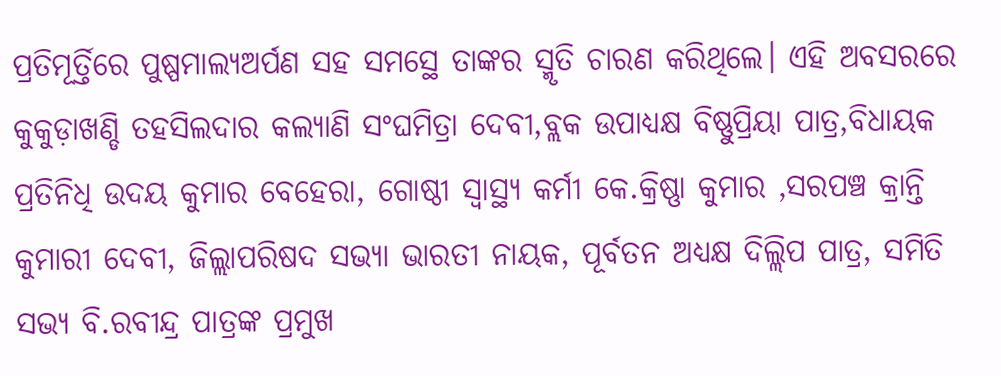ପ୍ରତିମୂର୍ତ୍ତିରେ ପୁଷ୍ପମାଲ୍ୟଅର୍ପଣ ସହ ସମସ୍ଥେ ତାଙ୍କର ସ୍ମୃତି ଚାରଣ କରିଥିଲେ। ଏହି ଅବସରରେ କୁକୁଡ଼ାଖଣ୍ଡି ତହସିଲଦାର କଲ୍ୟାଣି ସଂଘମିତ୍ରା ଦେବୀ,ବ୍ଲକ ଉପାଧ୍ୟକ୍ଷ ବିଷ୍ଣୁପ୍ରିୟା ପାତ୍ର,ବିଧାୟକ ପ୍ରତିନିଧି ଉଦୟ କୁମାର ବେହେରା, ଗୋଷ୍ଠୀ ସ୍ବାସ୍ଥ୍ୟ କର୍ମୀ କେ.କ୍ରିଷ୍ଣା କୁମାର ,ସରପଞ୍ଚ କ୍ରାନ୍ତି କୁମାରୀ ଦେବୀ, ଜିଲ୍ଲାପରିଷଦ ସଭ୍ୟା ଭାରତୀ ନାୟକ, ପୂର୍ବତନ ଅଧ୍ୟକ୍ଷ ଦିଲ୍ଲିପ ପାତ୍ର, ସମିତି ସଭ୍ୟ ବି.ରବୀନ୍ଦ୍ର ପାତ୍ରଙ୍କ ପ୍ରମୁଖ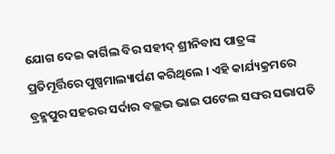ଯୋଗ ଦେଇ କାର୍ଗିଲ ବିର ସହୀଦ୍ ଶ୍ରୀନିବାସ ପାତ୍ରଙ୍କ ପ୍ରତିମୂର୍ତ୍ତିରେ ପୁଷ୍ପମାଲ୍ୟାର୍ପଣ କରିଥିଲେ । ଏହି କାର୍ଯ୍ୟକ୍ରମରେ ବ୍ରହ୍ମପୁର ସହରର ସର୍ଦାର ବଲ୍ଲଭ ଭାଇ ପଟେଲ ସଙ୍ଘର ସଭାପତି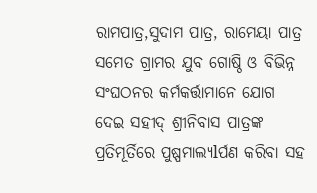ରାମପାତ୍ର,ସୁଦାମ ପାତ୍ର, ରାମେୟା ପାତ୍ର ସମେତ ଗ୍ରାମର ଯୁବ ଗୋଷ୍ଠି ଓ ବିଭିନ୍ନ ସଂଘଠନର କର୍ମକର୍ତ୍ତାମାନେ ଯୋଗ ଦେଇ ସହୀଦ୍ ଶ୍ରୀନିବାସ ପାତ୍ରଙ୍କ ପ୍ରତିମୂର୍ତିରେ ପୁଷ୍ପମାଲ୍ୟlର୍ପଣ କରିବା ସହ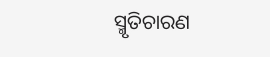ସ୍ମୃତିଚାରଣ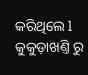କରିଥିଲେ l କୁକୁଡ଼ାଖଣ୍ତି ରୁ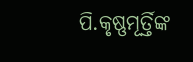ପି.କୃଷ୍ଣମୂର୍ତ୍ତିଙ୍କ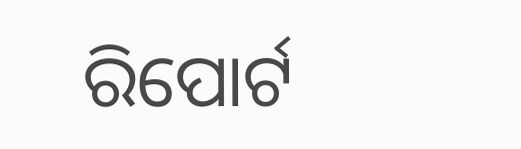ରିପୋର୍ଟ